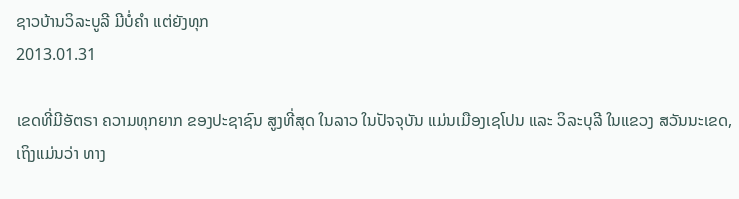ຊາວບ້ານວິລະບູລີ ມີບໍ່ຄໍາ ແຕ່ຍັງທຸກ
2013.01.31

ເຂດທີ່ມີອັຕຣາ ຄວາມທຸກຍາກ ຂອງປະຊາຊົນ ສູງທີ່ສຸດ ໃນລາວ ໃນປັຈຈຸບັນ ແມ່ນເມືອງເຊໂປນ ແລະ ວິລະບຸລີ ໃນແຂວງ ສວັນນະເຂດ, ເຖິງແມ່ນວ່າ ທາງ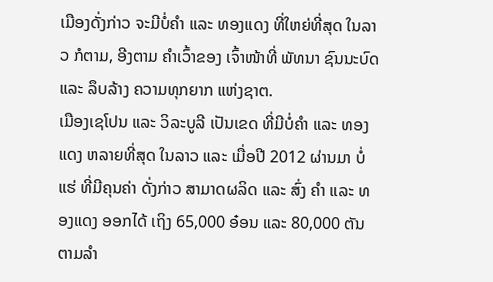ເມືອງດັ່ງກ່າວ ຈະມີບໍ່ຄຳ ແລະ ທອງແດງ ທີ່ໃຫຍ່ທີ່ສຸດ ໃນລາວ ກໍຕາມ, ອີງຕາມ ຄຳເວົ້າຂອງ ເຈົ້າໜ້າທີ່ ພັທນາ ຊົນນະບົດ ແລະ ລຶບລ້າງ ຄວາມທຸກຍາກ ແຫ່ງຊາຕ.
ເມືອງເຊໂປນ ແລະ ວິລະບູລີ ເປັນເຂດ ທີ່ມີບໍ່ຄຳ ແລະ ທອງແດງ ຫລາຍທີ່ສຸດ ໃນລາວ ແລະ ເມື່ອປີ 2012 ຜ່ານມາ ບໍ່ແຮ່ ທີ່ມີຄຸນຄ່າ ດັ່ງກ່າວ ສາມາດຜລິດ ແລະ ສົ່ງ ຄຳ ແລະ ທອງແດງ ອອກໄດ້ ເຖິງ 65,000 ອ໋ອນ ແລະ 80,000 ຕັນ ຕາມລຳ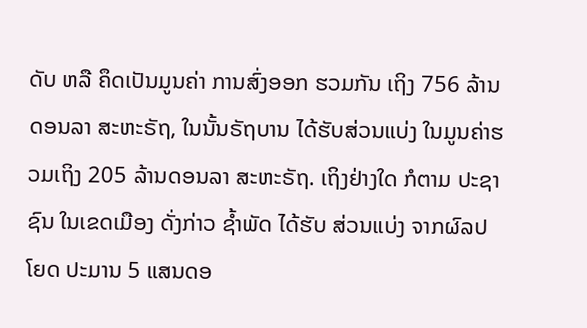ດັບ ຫລື ຄຶດເປັນມູນຄ່າ ການສົ່ງອອກ ຮວມກັນ ເຖິງ 756 ລ້ານດອນລາ ສະຫະຣັຖ, ໃນນັ້ນຣັຖບານ ໄດ້ຮັບສ່ວນແບ່ງ ໃນມູນຄ່າຮວມເຖິງ 205 ລ້ານດອນລາ ສະຫະຣັຖ. ເຖິງຢ່າງໃດ ກໍຕາມ ປະຊາຊົນ ໃນເຂດເມືອງ ດັ່ງກ່າວ ຊ້ຳພັດ ໄດ້ຮັບ ສ່ວນແບ່ງ ຈາກຜົລປໂຍດ ປະມານ 5 ແສນດອ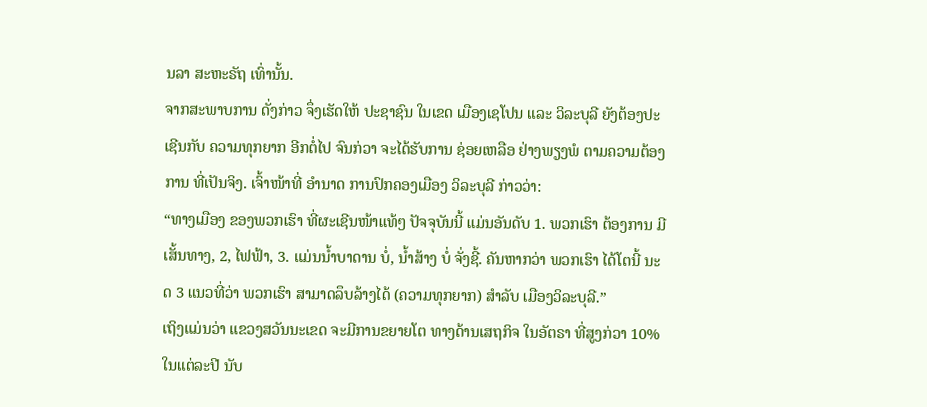ນລາ ສະຫະຣັຖ ເທົ່ານັ້ນ.
ຈາກສະພາບການ ດັ່ງກ່າວ ຈຶ່ງເຮັດໃຫ້ ປະຊາຊົນ ໃນເຂດ ເມືອງເຊໂປນ ແລະ ວິລະບຸລີ ຍັງຕ້ອງປະເຊີນກັບ ຄວາມທຸກຍາກ ອີກຕໍ່ໄປ ຈົນກ່ວາ ຈະໄດ້ຮັບການ ຊ່ອຍເຫລືອ ຢ່າງພຽງພໍ ຕາມຄວາມຕ້ອງການ ທີ່ເປັນຈິງ. ເຈົ້າໜ້າທີ່ ອໍານາດ ການປົກຄອງເມືອງ ວິລະບຸລີ ກ່າວວ່າ:
“ທາງເມືອງ ຂອງພວກເຮົາ ທີ່ຜະເຊີນໜ້າແທ້ໆ ປັຈຈຸບັນນີ້ ແມ່ນອັນດັບ 1. ພວກເຮົາ ຕ້ອງການ ມີເສັ້ນທາງ, 2, ໄຟຟ້າ, 3. ແມ່ນນ້ຳບາດານ ບໍ່, ນ້ຳສ້າງ ບໍ່ ຈັ່ງຊີ້. ຄັນຫາກວ່າ ພວກເຮົາ ໄດ້ໂຕນີ້ ນະດ 3 ແນວທີ່ວ່າ ພວກເຮົາ ສາມາດລຶບລ້າງໄດ້ (ຄວາມທຸກຍາກ) ສຳລັບ ເມືອງວິລະບຸລີ.”
ເຖິງແມ່ນວ່າ ແຂວງສວັນນະເຂດ ຈະມີການຂຍາຍໂຕ ທາງດ້ານເສຖກິຈ ໃນອັຕຣາ ທີ່ສູງກ່ວາ 10% ໃນແຕ່ລະປີ ນັບ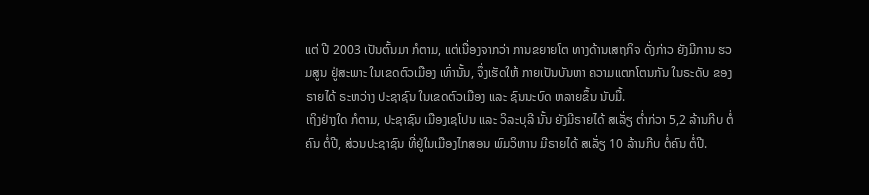ແຕ່ ປີ 2003 ເປັນຕົ້ນມາ ກໍຕາມ, ແຕ່ເນື່ອງຈາກວ່າ ການຂຍາຍໂຕ ທາງດ້ານເສຖກິຈ ດັ່ງກ່າວ ຍັງມີການ ຮວມສູນ ຢູ່ສະພາະ ໃນເຂດຕົວເມືອງ ເທົ່ານັ້ນ, ຈຶ່ງເຮັດໃຫ້ ກາຍເປັນບັນຫາ ຄວາມແຕກໂຕນກັນ ໃນຣະດັບ ຂອງຣາຍໄດ້ ຣະຫວ່າງ ປະຊາຊົນ ໃນເຂດຕົວເມືອງ ແລະ ຊົນນະບົດ ຫລາຍຂຶ້ນ ນັບມື້.
ເຖິງຢ່າງໃດ ກໍຕາມ, ປະຊາຊົນ ເມືອງເຊໂປນ ແລະ ວິລະບຸລີ ນັ້ນ ຍັງມີຣາຍໄດ້ ສເລັ່ຽ ຕ່ຳກ່ວາ 5,2 ລ້ານກີບ ຕໍ່ຄົນ ຕໍ່ປີ, ສ່ວນປະຊາຊົນ ທີ່ຢູ່ໃນເມືອງໄກສອນ ພົມວິຫານ ມີຣາຍໄດ້ ສເລັ່ຽ 10 ລ້ານກີບ ຕໍ່ຄົນ ຕໍ່ປີ.